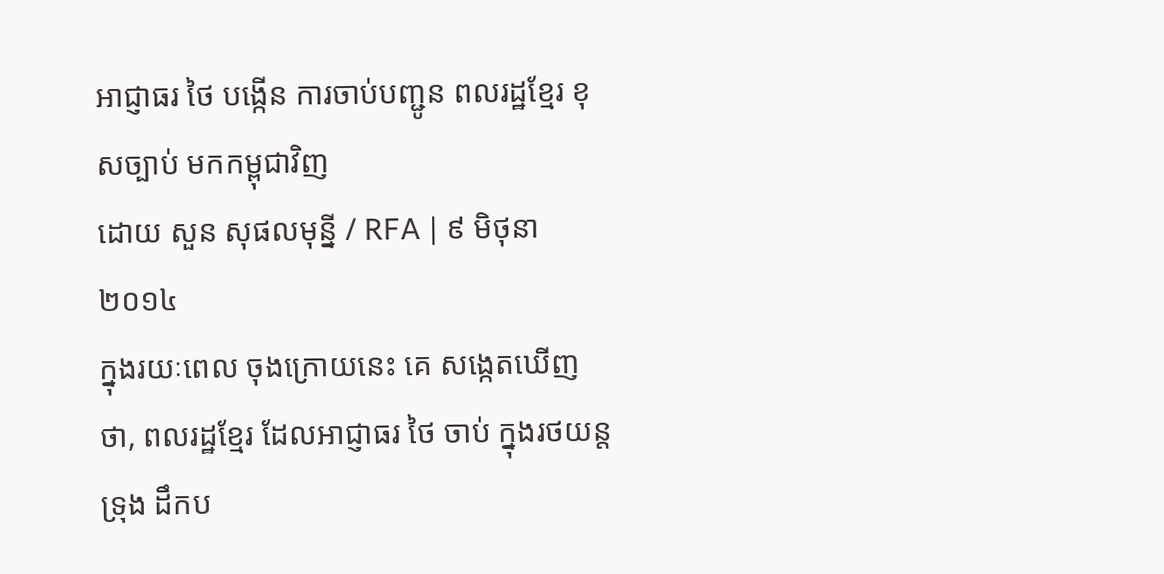អាជ្ញាធរ ថៃ បង្កើន ការចាប់បញ្ជូន ពលរដ្ឋខ្មែរ ខុសច្បាប់ មកកម្ពុជាវិញ
ដោយ សួន សុផលមុន្នី / RFA | ៩ មិថុនា ២០១៤
ក្នុងរយៈពេល ចុងក្រោយនេះ គេ សង្កេតឃើញ ថា, ពលរដ្ឋខ្មែរ ដែលអាជ្ញាធរ ថៃ ចាប់ ក្នុងរថយន្តទ្រុង ដឹកប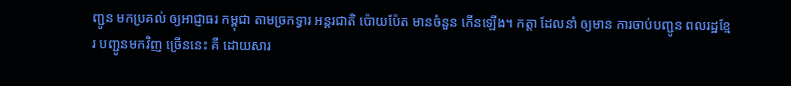ញ្ជូន មកប្រគល់ ឲ្យអាជ្ញាធរ កម្ពុជា តាមច្រកទ្វារ អន្តរជាតិ ប៉ោយប៉ែត មានចំនួន កើនឡើង។ កត្តា ដែលនាំ ឲ្យមាន ការចាប់បញ្ជូន ពលរដ្ឋខ្មែរ បញ្ជូនមកវិញ ច្រើននេះ គឺ ដោយសារ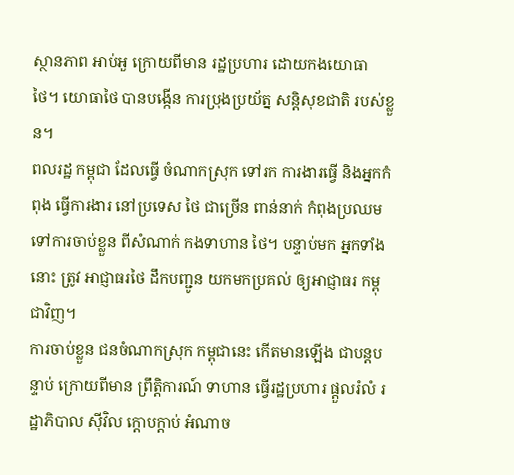ស្ថានភាព អាប់អួ ក្រោយពីមាន រដ្ឋប្រហារ ដោយកងយោធា ថៃ។ យោធាថៃ បានបង្កើន ការប្រុងប្រយ័ត្ន សន្តិសុខជាតិ របស់ខ្លួន។
ពលរដ្ឋ កម្ពុជា ដែលធ្វើ ចំណាកស្រុក ទៅរក ការងារធ្វើ និងអ្នកកំពុង ធ្វើការងារ នៅប្រទេស ថៃ ជាច្រើន ពាន់នាក់ កំពុងប្រឈម ទៅការចាប់ខ្លួន ពីសំណាក់ កងទាហាន ថៃ។ បន្ទាប់មក អ្នកទាំងនោះ ត្រូវ អាជ្ញាធរថៃ ដឹកបញ្ជូន យកមកប្រគល់ ឲ្យអាជ្ញាធរ កម្ពុជាវិញ។
ការចាប់ខ្លួន ជនចំណាកស្រុក កម្ពុជានេះ កើតមានឡើង ជាបន្តបន្ទាប់ ក្រោយពីមាន ព្រឹត្តិការណ៍ ទាហាន ធ្វើរដ្ឋប្រហារ ផ្ដួលរំលំ រដ្ឋាភិបាល ស៊ីវិល ក្ដោបក្ដាប់ អំណាច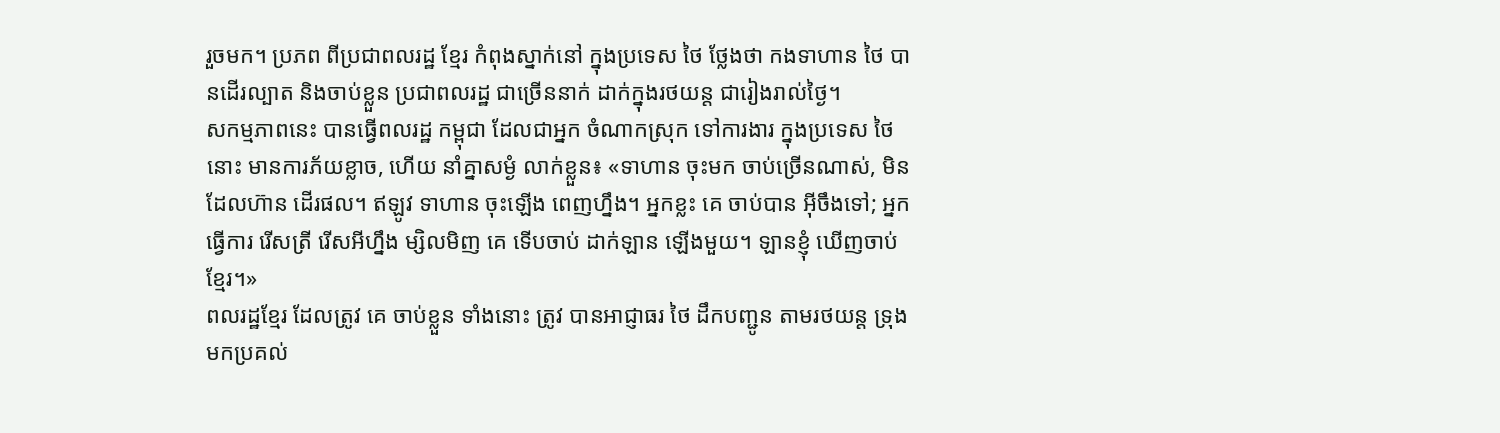រួចមក។ ប្រភព ពីប្រជាពលរដ្ឋ ខ្មែរ កំពុងស្នាក់នៅ ក្នុងប្រទេស ថៃ ថ្លែងថា កងទាហាន ថៃ បានដើរល្បាត និងចាប់ខ្លួន ប្រជាពលរដ្ឋ ជាច្រើននាក់ ដាក់ក្នុងរថយន្ត ជារៀងរាល់ថ្ងៃ។
សកម្មភាពនេះ បានធ្វើពលរដ្ឋ កម្ពុជា ដែលជាអ្នក ចំណាកស្រុក ទៅការងារ ក្នុងប្រទេស ថៃ នោះ មានការភ័យខ្លាច, ហើយ នាំគ្នាសម្ងំ លាក់ខ្លួន៖ «ទាហាន ចុះមក ចាប់ច្រើនណាស់, មិនដែលហ៊ាន ដើរផល។ ឥឡូវ ទាហាន ចុះឡើង ពេញហ្នឹង។ អ្នកខ្លះ គេ ចាប់បាន អ៊ីចឹងទៅ; អ្នកធ្វើការ រើសត្រី រើសអីហ្នឹង ម្សិលមិញ គេ ទើបចាប់ ដាក់ឡាន ឡើងមួយ។ ឡានខ្ញុំ ឃើញចាប់ខ្មែរ។»
ពលរដ្ឋខ្មែរ ដែលត្រូវ គេ ចាប់ខ្លួន ទាំងនោះ ត្រូវ បានអាជ្ញាធរ ថៃ ដឹកបញ្ជូន តាមរថយន្ត ទ្រុង មកប្រគល់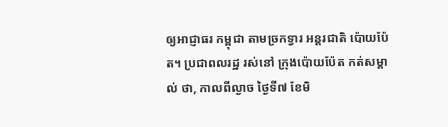ឲ្យអាជ្ញាធរ កម្ពុជា តាមច្រកទ្វារ អន្តរជាតិ ប៉ោយប៉ែត។ ប្រជាពលរដ្ឋ រស់នៅ ក្រុងប៉ោយប៉ែត កត់សម្គាល់ ថា, កាលពីល្ងាច ថ្ងៃទី៧ ខែមិ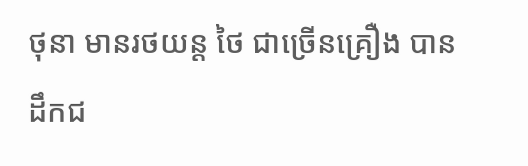ថុនា មានរថយន្ត ថៃ ជាច្រើនគ្រឿង បានដឹកជ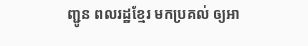ញ្ជូន ពលរដ្ឋខ្មែរ មកប្រគល់ ឲ្យអា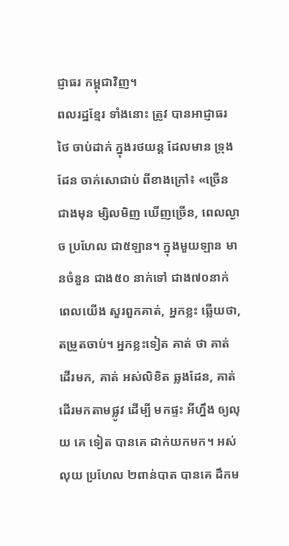ជ្ញាធរ កម្ពុជាវិញ។
ពលរដ្ឋខ្មែរ ទាំងនោះ ត្រូវ បានអាជ្ញាធរ ថៃ ចាប់ដាក់ ក្នុងរថយន្ត ដែលមាន ទ្រុងដែន ចាក់សោជាប់ ពីខាងក្រៅ៖ «ច្រើន ជាងមុន ម្សិលមិញ ឃើញច្រើន, ពេលល្ងាច ប្រហែល ជា៥ឡាន។ ក្នុងមួយឡាន មានចំនួន ជាង៥០ នាក់ទៅ ជាង៧០នាក់ ពេលយើង សួរពួកគាត់, អ្នកខ្លះ ឆ្លើយថា, តម្រួតចាប់។ អ្នកខ្លះទៀត គាត់ ថា គាត់ ដើរមក, គាត់ អស់លិខិត ឆ្លងដែន, គាត់ ដើរមកតាមផ្លូវ ដើម្បី មកផ្ទះ អីហ្នឹង ឲ្យលុយ គេ ទៀត បានគេ ដាក់យកមក។ អស់លុយ ប្រហែល ២ពាន់បាត បានគេ ដឹកម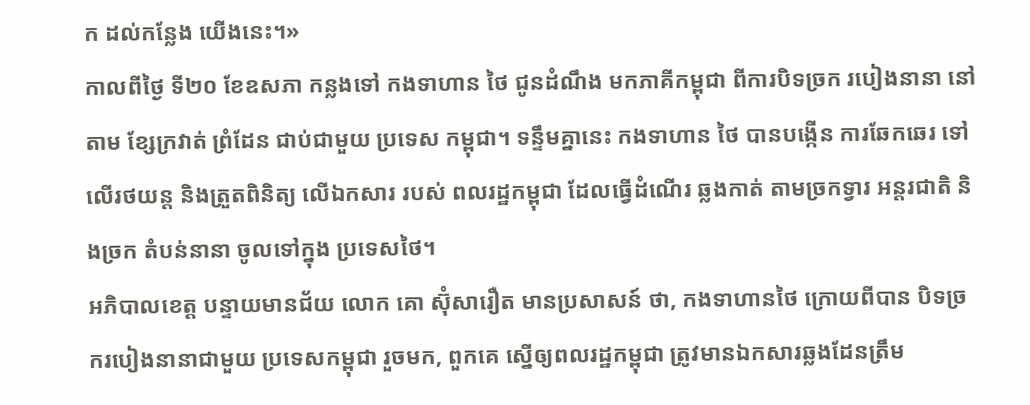ក ដល់កន្លែង យើងនេះ។»
កាលពីថ្ងៃ ទី២០ ខែឧសភា កន្លងទៅ កងទាហាន ថៃ ជូនដំណឹង មកភាគីកម្ពុជា ពីការបិទច្រក របៀងនានា នៅតាម ខ្សែក្រវាត់ ព្រំដែន ជាប់ជាមួយ ប្រទេស កម្ពុជា។ ទន្ទឹមគ្នានេះ កងទាហាន ថៃ បានបង្កើន ការឆែកឆេរ ទៅលើរថយន្ត និងត្រួតពិនិត្យ លើឯកសារ របស់ ពលរដ្ឋកម្ពុជា ដែលធ្វើដំណើរ ឆ្លងកាត់ តាមច្រកទ្វារ អន្តរជាតិ និងច្រក តំបន់នានា ចូលទៅក្នុង ប្រទេសថៃ។
អភិបាលខេត្ត បន្ទាយមានជ័យ លោក គោ ស៊ុំសារឿត មានប្រសាសន៍ ថា, កងទាហានថៃ ក្រោយពីបាន បិទច្រករបៀងនានាជាមួយ ប្រទេសកម្ពុជា រួចមក, ពួកគេ ស្នើឲ្យពលរដ្ឋកម្ពុជា ត្រូវមានឯកសារឆ្លងដែនត្រឹម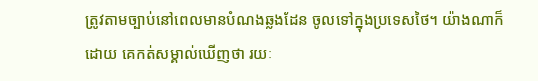ត្រូវតាមច្បាប់នៅពេលមានបំណងឆ្លងដែន ចូលទៅក្នុងប្រទេសថៃ។ យ៉ាងណាក៏ដោយ គេកត់សម្គាល់ឃើញថា រយៈ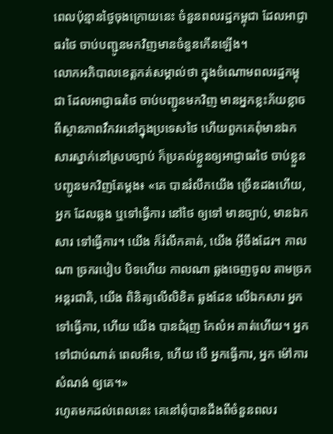ពេលប៉ុន្មានថ្ងៃចុងក្រោយនេះ ចំនួនពលរដ្ឋកម្ពុជា ដែលអាជ្ញាធរថៃ ចាប់បញ្ជូនមកវិញមានចំនួនកើនឡើង។
លោកអភិបាលខេត្តកត់សម្គាល់ថា ក្នុងចំណោមពលរដ្ឋកម្ពុជា ដែលអាជ្ញាធរថៃ ចាប់បញ្ជូនមកវិញ មានអ្នកខ្លះភ័យខ្លាចពីស្ថានភាពវឹកវរនៅក្នុងប្រទេសថៃ ហើយពួកគេពុំមានឯកសារស្នាក់នៅស្របច្បាប់ ក៏ប្រគល់ខ្លួនឲ្យអាជ្ញាធរថៃ ចាប់ខ្លួនបញ្ជូនមកវិញតែម្ដង៖ «គេ បានរំលឹកយើង ច្រើនដងហើយ, អ្នក ដែលឆ្លង ឬទៅធ្វើការ នៅថៃ ឲ្យទៅ មានច្បាប់, មានឯកសារ ទៅធ្វើការ។ យើង ក៏រំលឹកគាត់, យើង អ៊ីចឹងដែរ។ កាលណា ច្រករបៀប បិទហើយ កាលណា ឆ្លងចេញចូល តាមច្រក អន្តរជាតិ, យើង ពិនិត្យលើលិខិត ឆ្លងដែន លើឯកសារ អ្នកទៅធ្វើការ, ហើយ យើង បានជំរុញ កែលំអ គាត់ហើយ។ អ្នក ទៅជាប់ណាត់ ពេលអីទេ, ហើយ បើ អ្នកធ្វើការ, អ្នក ម៉ៅការសំណង់ ឲ្យគេ។»
រហូតមកដល់ពេលនេះ គេនៅពុំបានដឹងពីចំនួនពលរ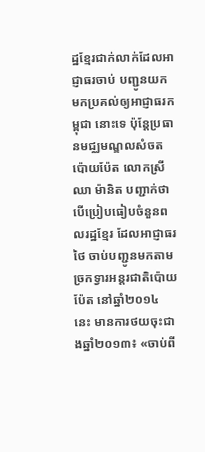ដ្ឋខ្មែរជាក់លាក់ដែលអាជ្ញាធរចាប់ បញ្ជូនយកមកប្រគល់ឲ្យអាជ្ញាធរកម្ពុជា នោះទេ ប៉ុន្តែប្រធានមជ្ឈមណ្ឌលសំចតប៉ោយប៉ែត លោកស្រី ឈា ម៉ានិត បញ្ជាក់ថា បើប្រៀបធៀបចំនួនពលរដ្ឋខ្មែរ ដែលអាជ្ញាធរថៃ ចាប់បញ្ជូនមកតាមច្រកទ្វារអន្តរជាតិប៉ោយប៉ែត នៅឆ្នាំ២០១៤ នេះ មានការថយចុះជាងឆ្នាំ២០១៣៖ «ចាប់ពី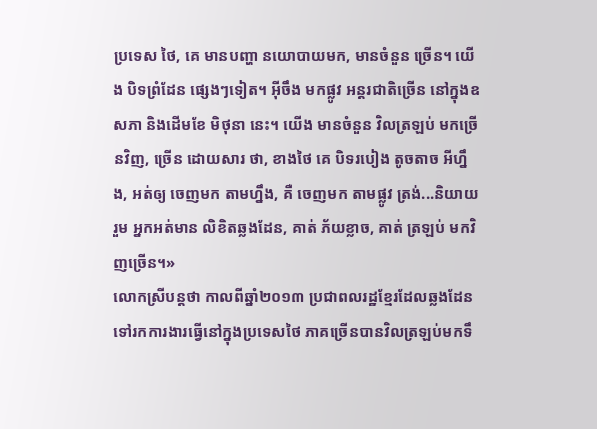ប្រទេស ថៃ, គេ មានបញ្ហា នយោបាយមក, មានចំនួន ច្រើន។ យើង បិទព្រំដែន ផ្សេងៗទៀត។ អ៊ីចឹង មកផ្លូវ អន្តរជាតិច្រើន នៅក្នុងឧសភា និងដើមខែ មិថុនា នេះ។ យើង មានចំនួន វិលត្រឡប់ មកច្រើនវិញ, ច្រើន ដោយសារ ថា, ខាងថៃ គេ បិទរបៀង តូចតាច អីហ្នឹង, អត់ឲ្យ ចេញមក តាមហ្នឹង, គឺ ចេញមក តាមផ្លូវ ត្រង់...និយាយរួម អ្នកអត់មាន លិខិតឆ្លងដែន, គាត់ ភ័យខ្លាច, គាត់ ត្រឡប់ មកវិញច្រើន។»
លោកស្រីបន្តថា កាលពីឆ្នាំ២០១៣ ប្រជាពលរដ្ឋខ្មែរដែលឆ្លងដែនទៅរកការងារធ្វើនៅក្នុងប្រទេសថៃ ភាគច្រើនបានវិលត្រឡប់មកទឹ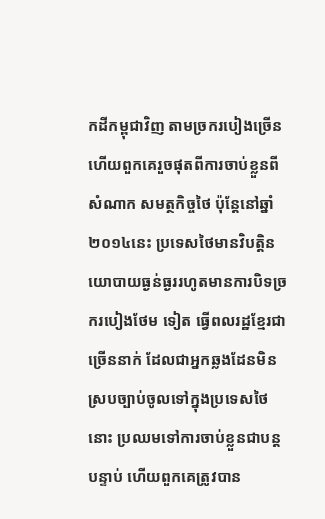កដីកម្ពុជាវិញ តាមច្រករបៀងច្រើនហើយពួកគេរួចផុតពីការចាប់ខ្លួនពីសំណាក សមត្ថកិច្ចថៃ ប៉ុន្តែនៅឆ្នាំ២០១៤នេះ ប្រទេសថៃមានវិបត្តិនយោបាយធ្ងន់ធ្ងររហូតមានការបិទច្រករបៀងថែម ទៀត ធ្វើពលរដ្ឋខ្មែរជាច្រើននាក់ ដែលជាអ្នកឆ្លងដែនមិនស្របច្បាប់ចូលទៅក្នុងប្រទេសថៃ នោះ ប្រឈមទៅការចាប់ខ្លួនជាបន្តបន្ទាប់ ហើយពួកគេត្រូវបាន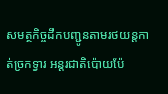សមត្ថកិច្ចដឹកបញ្ជូនតាមរថយន្តកាត់ច្រកទ្វារ អន្តរជាតិប៉ោយប៉ែ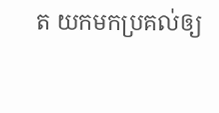ត យកមកប្រគល់ឲ្យ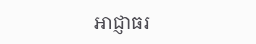អាជ្ញាធរ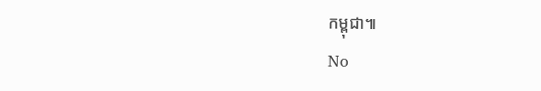កម្ពុជា៕
No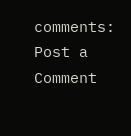comments:
Post a Comment